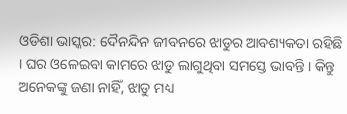ଓଡିଶା ଭାସ୍କର: ଦୈନନ୍ଦିନ ଜୀବନରେ ଝାଡୁର ଆବଶ୍ୟକତା ରହିଛି । ଘର ଓଳେଇବା କାମରେ ଝାଡୁ ଲାଗୁଥିବା ସମସ୍ତେ ଭାବନ୍ତି । କିନ୍ତୁ ଅନେକଙ୍କୁ ଜଣା ନାହିଁ, ଝାଡୁ ମଧ୍ୟ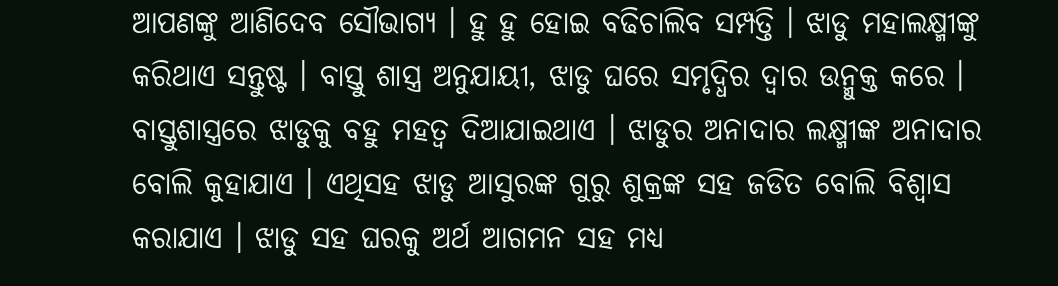ଆପଣଙ୍କୁ ଆଣିଦେବ ସୌଭାଗ୍ୟ । ହୁ ହୁ ହୋଇ ବଢିଚାଲିବ ସମ୍ପତ୍ତି । ଝାଡୁ ମହାଲକ୍ଷ୍ମୀଙ୍କୁ କରିଥାଏ ସନ୍ତୁଷ୍ଟ । ବାସ୍ତୁ ଶାସ୍ତ୍ର ଅନୁଯାୟୀ, ଝାଡୁ ଘରେ ସମୃଦ୍ଧିର ଦ୍ୱାର ଉନ୍ମୁକ୍ତ କରେ ।
ବାସ୍ତୁଶାସ୍ତ୍ରରେ ଝାଡୁକୁ ବହୁ ମହତ୍ୱ ଦିଆଯାଇଥାଏ । ଝାଡୁର ଅନାଦାର ଲକ୍ଷ୍ମୀଙ୍କ ଅନାଦାର ବୋଲି କୁହାଯାଏ । ଏଥିସହ ଝାଡୁ ଆସୁରଙ୍କ ଗୁରୁ ଶୁକ୍ରଙ୍କ ସହ ଜଡିତ ବୋଲି ବିଶ୍ୱାସ କରାଯାଏ । ଝାଡୁ ସହ ଘରକୁ ଅର୍ଥ ଆଗମନ ସହ ମଧ୍ୟ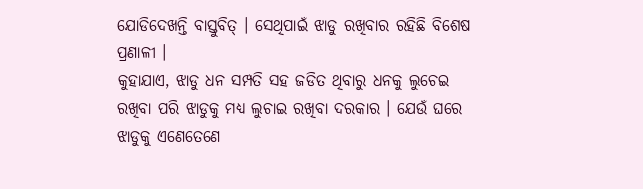ଯୋଡିଦେଖନ୍ତି ବାସ୍ତୁବିତ୍ । ସେଥିପାଇଁ ଝାଡୁ ରଖିବାର ରହିଛି ବିଶେଷ ପ୍ରଣାଳୀ ।
କୁହାଯାଏ, ଝାଡୁ ଧନ ସମ୍ପତି ସହ ଜଡିତ ଥିବାରୁ ଧନକୁ ଲୁଚେଇ ରଖିବା ପରି ଝାଡୁକୁ ମଧ୍ୟ ଲୁଚାଇ ରଖିବା ଦରକାର । ଯେଉଁ ଘରେ ଝାଡୁକୁ ଏଣେତେଣେ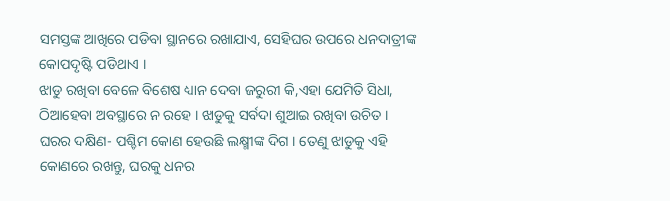ସମସ୍ତଙ୍କ ଆଖିରେ ପଡିବା ସ୍ଥାନରେ ରଖାଯାଏ, ସେହିଘର ଉପରେ ଧନଦାତ୍ରୀଙ୍କ କୋପଦୃଷ୍ଟି ପଡିଥାଏ ।
ଝାଡୁ ରଖିବା ବେଳେ ବିଶେଷ ଧ୍ୟାନ ଦେବା ଜରୁରୀ କି,ଏହା ଯେମିତି ସିଧା, ଠିଆହେବା ଅବସ୍ଥାରେ ନ ରହେ । ଝାଡୁକୁ ସର୍ବଦା ଶୁଆଇ ରଖିବା ଉଚିତ ।
ଘରର ଦକ୍ଷିଣ- ପଶ୍ଚିମ କୋଣ ହେଉଛି ଲକ୍ଷ୍ମୀଙ୍କ ଦିଗ । ତେଣୁ ଝାଡୁକୁ ଏହି କୋଣରେ ରଖନ୍ତୁ, ଘରକୁ ଧନର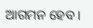ଆଗମନ ହେବ ।